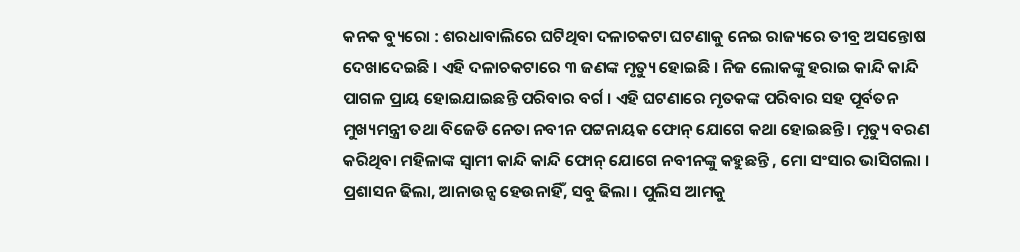କନକ ବ୍ୟୁରୋ : ଶରଧାବାଲିରେ ଘଟିଥିବା ଦଳାଚକଟା ଘଟଣାକୁ ନେଇ ରାଜ୍ୟରେ ତୀବ୍ର ଅସନ୍ତୋଷ ଦେଖାଦେଇଛି । ଏହି ଦଳାଚକଟାରେ ୩ ଜଣଙ୍କ ମୃତ୍ୟୁ ହୋଇଛି । ନିଜ ଲୋକଙ୍କୁ ହରାଇ କାନ୍ଦି କାନ୍ଦି ପାଗଳ ପ୍ରାୟ ହୋଇଯାଇଛନ୍ତି ପରିବାର ବର୍ଗ । ଏହି ଘଟଣାରେ ମୃତକଙ୍କ ପରିବାର ସହ ପୂର୍ବତନ ମୁଖ୍ୟମନ୍ତ୍ରୀ ତଥା ବିଜେଡି ନେତା ନବୀନ ପଟ୍ଟନାୟକ ଫୋନ୍ ଯୋଗେ କଥା ହୋଇଛନ୍ତି । ମୃତ୍ୟୁ ବରଣ କରିଥିବା ମହିଳାଙ୍କ ସ୍ୱାମୀ କାନ୍ଦି କାନ୍ଦି ଫୋନ୍ ଯୋଗେ ନବୀନଙ୍କୁ କହୁଛନ୍ତି , ମୋ ସଂସାର ଭାସିଗଲା । ପ୍ରଶାସନ ଢିଲା, ଆନାଉନ୍ସ ହେଉନାହିଁ, ସବୁ ଢିଲା । ପୁଲିସ ଆମକୁ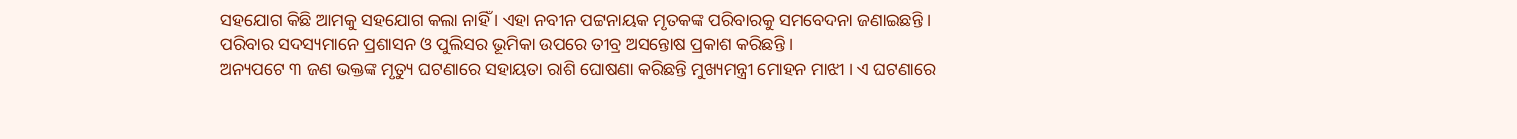ସହଯୋଗ କିଛି ଆମକୁ ସହଯୋଗ କଲା ନାହିଁ । ଏହା ନବୀନ ପଟ୍ଟନାୟକ ମୃତକଙ୍କ ପରିବାରକୁ ସମବେଦନା ଜଣାଇଛନ୍ତି । ପରିବାର ସଦସ୍ୟମାନେ ପ୍ରଶାସନ ଓ ପୁଲିସର ଭୂମିକା ଉପରେ ତୀବ୍ର ଅସନ୍ତୋଷ ପ୍ରକାଶ କରିଛନ୍ତି ।
ଅନ୍ୟପଟେ ୩ ଜଣ ଭକ୍ତଙ୍କ ମୃତ୍ୟୁ ଘଟଣାରେ ସହାୟତା ରାଶି ଘୋଷଣା କରିଛନ୍ତି ମୁଖ୍ୟମନ୍ତ୍ରୀ ମୋହନ ମାଝୀ । ଏ ଘଟଣାରେ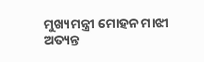ମୁଖ୍ୟମନ୍ତ୍ରୀ ମୋହନ ମାଝୀ ଅତ୍ୟନ୍ତ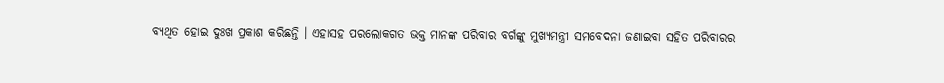ବ୍ୟଥିତ ହୋଇ ଦୁଃଖ ପ୍ରକାଶ କରିଛନ୍ତି । ଏହାସହ ପରଲୋକଗତ ଭକ୍ତ ମାନଙ୍କ ପରିବାର ବର୍ଗଙ୍କୁ ମୁଖ୍ୟମନ୍ତ୍ରୀ ସମବେଦନା ଜଣାଇବା ସହିତ ପରିବାରର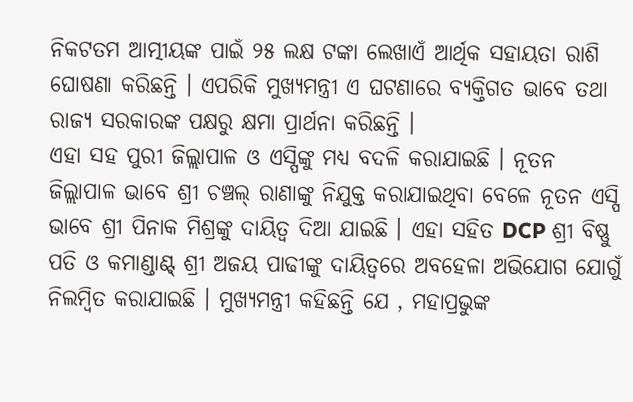ନିକଟତମ ଆତ୍ମୀୟଙ୍କ ପାଇଁ ୨୫ ଲକ୍ଷ ଟଙ୍କା ଲେଖାଏଁ ଆର୍ଥିକ ସହାୟତା ରାଶି ଘୋଷଣା କରିଛନ୍ତି । ଏପରିକି ମୁଖ୍ୟମନ୍ତ୍ରୀ ଏ ଘଟଣାରେ ବ୍ୟକ୍ତିଗତ ଭାବେ ତଥା ରାଜ୍ୟ ସରକାରଙ୍କ ପକ୍ଷରୁ କ୍ଷମା ପ୍ରାର୍ଥନା କରିଛନ୍ତି ।
ଏହା ସହ ପୁରୀ ଜିଲ୍ଲାପାଳ ଓ ଏସ୍ପିଙ୍କୁ ମଧ୍ୟ ବଦଳି କରାଯାଇଛି । ନୂତନ ଜିଲ୍ଲାପାଳ ଭାବେ ଶ୍ରୀ ଚଞ୍ଚଲ୍ ରାଣାଙ୍କୁ ନିଯୁକ୍ତ କରାଯାଇଥିବା ବେଳେ ନୂତନ ଏସ୍ପି ଭାବେ ଶ୍ରୀ ପିନାକ ମିଶ୍ରଙ୍କୁ ଦାୟିତ୍ୱ ଦିଆ ଯାଇଛି । ଏହା ସହିତ DCP ଶ୍ରୀ ବିଷ୍ଣୁ ପତି ଓ କମାଣ୍ଡାଣ୍ଟ୍ ଶ୍ରୀ ଅଜୟ ପାଢୀଙ୍କୁ ଦାୟିତ୍ବରେ ଅବହେଳା ଅଭିଯୋଗ ଯୋଗୁଁ ନିଲମ୍ବିତ କରାଯାଇଛି । ମୁଖ୍ୟମନ୍ତ୍ରୀ କହିଛନ୍ତି ଯେ , ମହାପ୍ରଭୁଙ୍କ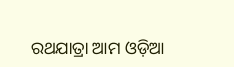ରଥଯାତ୍ରା ଆମ ଓଡ଼ିଆ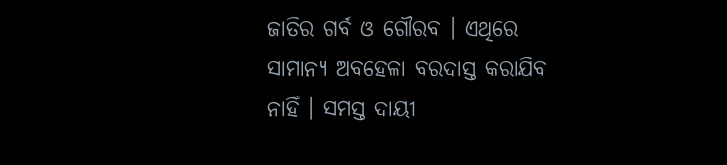ଜାତିର ଗର୍ବ ଓ ଗୌରବ । ଏଥିରେ ସାମାନ୍ୟ ଅବହେଳା ବରଦାସ୍ତ କରାଯିବ ନାହିଁ । ସମସ୍ତ ଦାୟୀ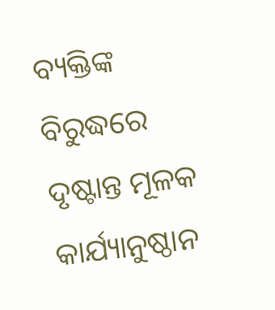ବ୍ୟକ୍ତିଙ୍କ ବିରୁଦ୍ଧରେ ଦୃଷ୍ଟାନ୍ତ ମୂଳକ କାର୍ଯ୍ୟାନୁଷ୍ଠାନ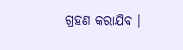ଗ୍ରହଣ କରାଯିବ ।